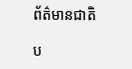ព័ត៌មានជាតិ

ប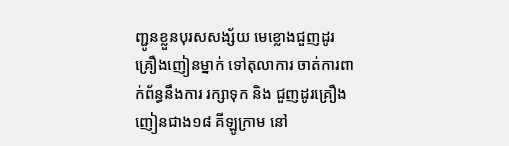ញ្ជូនខ្លួនបុរសសង្ស័យ មេខ្លោងជួញដូរ គ្រឿងញៀនម្នាក់ ទៅតុលាការ ចាត់ការពាក់ព័ន្ធនឹងការ រក្សាទុក និង ជួញដូរគ្រឿងញៀនជាង១៨ គីឡូក្រាម នៅ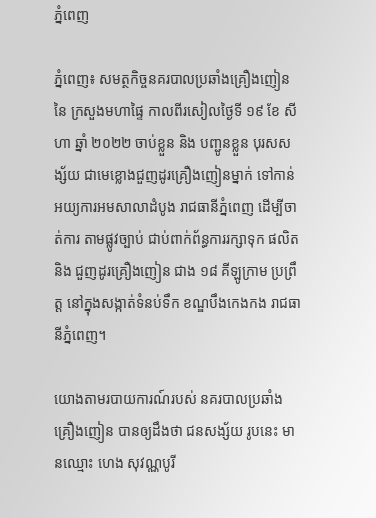ភ្នំពេញ

ភំ្នពេញ៖ សមត្ថកិច្ចនគរបាលប្រឆាំងគ្រឿងញៀន នៃ ក្រសួងមហាផៃ្ទ កាលពីរសៀលថ្ងៃទី ១៩ ខែ សីហា ឆ្នាំ ២០២២ ចាប់ខ្លួន និង បញ្ជូនខ្លួន បុរសសង្ស័យ ជាមេខ្លោងជួញដូរគ្រឿងញៀនម្នាក់ ទៅកាន់អយ្យការអមសាលាដំបូង រាជធានីភ្នំពេញ ដើម្បីចាត់ការ តាមផ្លូវច្បាប់ ជាប់ពាក់ព័ន្ធការរក្សាទុក ផលិត និង ជួញដូរគ្រឿងញៀន ជាង ១៨ គីឡូក្រាម ប្រព្រឹត្ត នៅក្នុងសង្កាត់ទំនប់ទឹក ខណ្ឌបឹងកេងកង រាជធានីភ្នំពេញ។

យោងតាមរបាយការណ៍របស់ នគរបាលប្រឆាំងគ្រឿងញៀន បានឲ្យដឹងថា ជនសង្ស័យ រូបនេះ មានឈ្មោះ ហេង សុវណ្ណបូរី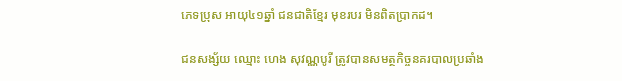ភេទប្រុស អាយុ៤១ឆ្នាំ ជនជាតិខ្មែរ មុខរបរ មិនពិតប្រាកដ។

ជនសង្ស័យ ឈ្មោះ ហេង សុវណ្ណបូរី ត្រូវបានសមត្ថកិច្ចនគរបាលប្រឆាំង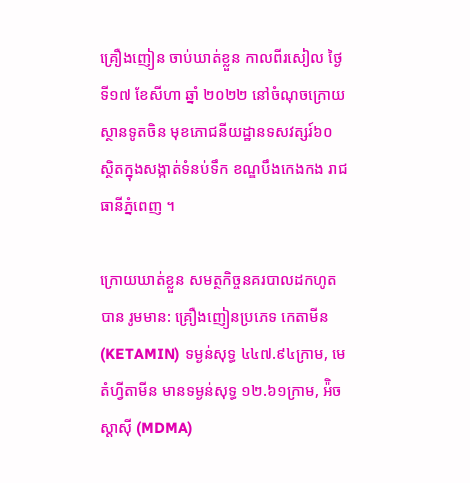គ្រឿងញៀន ចាប់ឃាត់ខ្លួន កាលពីរសៀល ថ្ងៃទី១៧ ខែសីហា ឆ្នាំ ២០២២ នៅចំណុចក្រោយស្ថានទូតចិន មុខភោជនីយដ្ឋានទសវត្សរ៍៦០ ស្ថិតក្នុងសង្កាត់ទំនប់ទឹក ខណ្ឌបឹងកេងកង រាជធានីភ្នំពេញ ។

ក្រោយឃាត់ខ្លួន សមត្ថកិច្ចនគរបាលដកហូតបាន រូមមាន: គ្រឿងញៀនប្រភេទ កេតាមីន(KETAMIN) ទម្ងន់សុទ្ធ ៤៤៧.៩៤ក្រាម, មេតំហ្វីតាមីន មានទម្ងន់សុទ្ធ ១២.៦១ក្រាម, អ៉ិចស្តាស៊ី (MDMA)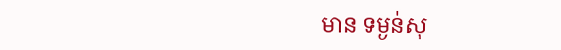មាន ទម្ងន់សុ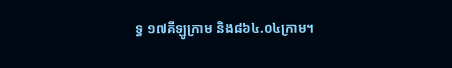ទ្ធ ១៧គីឡូក្រាម និង៨៦៤.០៤ក្រាម។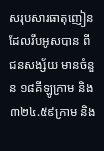សរុបសារធាតុញៀន ដែលរឹបអូសបាន ពី ជនសង្ស័យ មានចំនួន ១៨គីឡូក្រាម និង ៣២៤.៥៩ក្រាម និង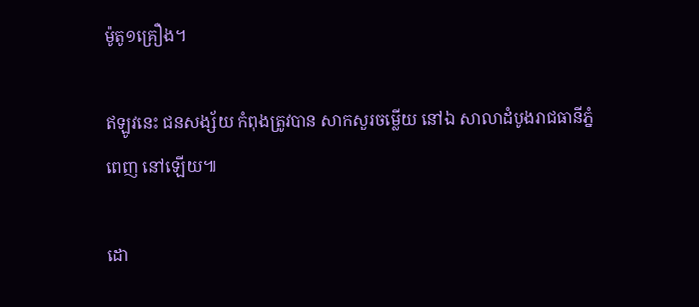ម៉ូតូ១គ្រឿង។

ឥឡូវនេះ ជនសង្ស័យ កំពុងត្រូវបាន សាកសួរចម្លើយ នៅឯ សាលាដំបូងរាជធានីភ្នំពេញ នៅឡើយ៕

ដោ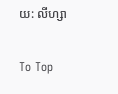យ: លីហ្សា

To Top